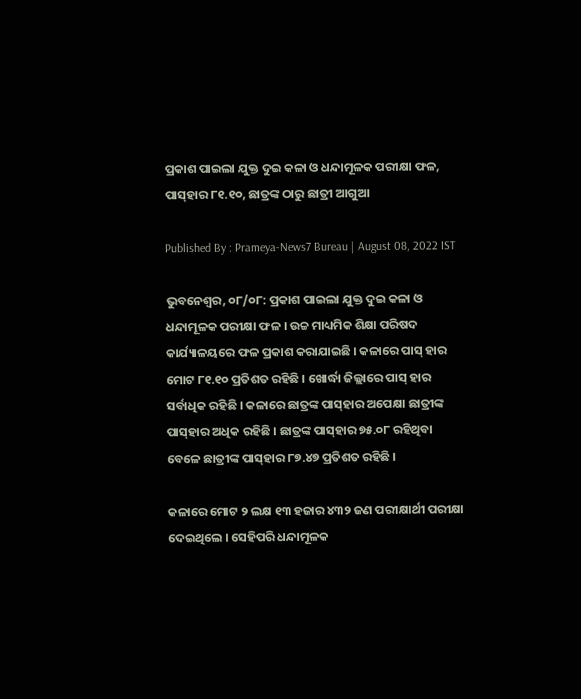ପ୍ରକାଶ ପାଇଲା ଯୁକ୍ତ ଦୁଇ କଳା ଓ ଧନ୍ଦାମୂଳକ ପରୀକ୍ଷା ଫଳ, ପାସ୍‌ହାର ୮୧.୧୦, ଛାତ୍ରଙ୍କ ଠାରୁ ଛାତ୍ରୀ ଆଗୁଆ

Published By : Prameya-News7 Bureau | August 08, 2022 IST

ଭୁବନେଶ୍ୱର, ୦୮/୦୮: ପ୍ରକାଶ ପାଇଲା ଯୁକ୍ତ ଦୁଇ କଳା ଓ ଧନ୍ଦାମୂଳକ ପରୀକ୍ଷା ଫଳ । ଉଚ୍ଚ ମାଧ୍ୟମିକ ଶିକ୍ଷା ପରିଷଦ କାର୍ଯ୍ୟାଳୟରେ ଫଳ ପ୍ରକାଶ କରାଯାଇଛି । କଳାରେ ପାସ୍‌ ହାର ମୋଟ ୮୧.୧୦ ପ୍ରତିଶତ ରହିଛି । ଖୋର୍ଦ୍ଧା ଜିଲ୍ଲାରେ ପାସ୍‌ ହାର ସର୍ବାଧିକ ରହିଛି । କଳାରେ ଛାତ୍ରଙ୍କ ପାସ୍‌ହାର ଅପେକ୍ଷା ଛାତ୍ରୀଙ୍କ ପାସ୍‌ହାର ଅଧିକ ରହିଛି । ଛାତ୍ରଙ୍କ ପାସ୍‌ହାର ୭୫.୦୮ ରହିଥିବା ବେଳେ ଛାତ୍ରୀଙ୍କ ପାସ୍‌ହାର ୮୭.୪୭ ପ୍ରତିଶତ ରହିଛି ।

କଳାରେ ମୋଟ ୨ ଲକ୍ଷ ୧୩ ହଜାର ୪୩୨ ଜଣ ପରୀକ୍ଷାର୍ଥୀ ପରୀକ୍ଷା ଦେଇଥିଲେ । ସେହିପରି ଧନ୍ଦାମୂଳକ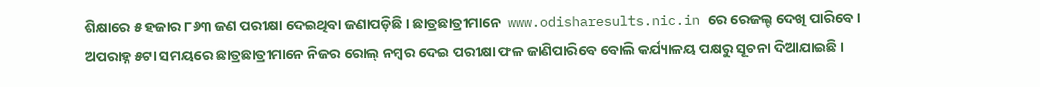ଶିକ୍ଷାରେ ୫ ହଜାର ୮୬୩ ଜଣ ପରୀକ୍ଷା ଦେଇଥିବା ଜଣାପଡ଼ିଛି । ଛାତ୍ରଛାତ୍ରୀମାନେ  www.odisharesults.nic.in ରେ ରେଜଲ୍ଟ ଦେଖି ପାରିବେ । ଅପରାହ୍ନ ୫ଟା ସମୟରେ ଛାତ୍ରଛାତ୍ରୀମାନେ ନିଜର ରୋଲ୍‌ ନମ୍ୱର ଦେଇ ପରୀକ୍ଷା ଫଳ ଜାଣିପାରିବେ ବୋଲି କର୍ଯ୍ୟାଳୟ ପକ୍ଷରୁ ସୂଚନା ଦିଆଯାଇଛି ।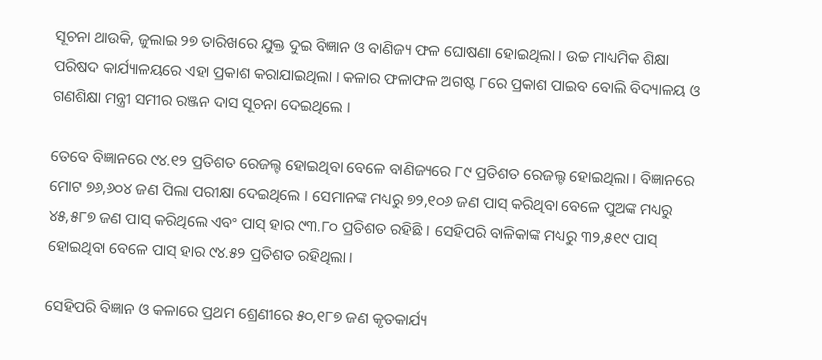ସୂଚନା ଥାଉକି, ଜୁଲାଇ ୨୭ ତାରିଖରେ ଯୁକ୍ତ ଦୁଇ ବିଜ୍ଞାନ ଓ ବାଣିଜ୍ୟ ଫଳ ଘୋଷଣା ହୋଇଥିଲା । ଉଚ୍ଚ ମାଧ୍ୟମିକ ଶିକ୍ଷା ପରିଷଦ କାର୍ଯ୍ୟାଳୟରେ ଏହା ପ୍ରକାଶ କରାଯାଇଥିଲା । କଳାର ଫଳାଫଳ ଅଗଷ୍ଟ ୮ରେ ପ୍ରକାଶ ପାଇବ ବୋଲି ବିଦ୍ୟାଳୟ ଓ ଗଣଶିକ୍ଷା ମନ୍ତ୍ରୀ ସମୀର ରଞ୍ଜନ ଦାସ ସୂଚନା ଦେଇଥିଲେ ।

ତେବେ ବିଜ୍ଞାନରେ ୯୪.୧୨ ପ୍ରତିଶତ ରେଜଲ୍ଟ ହୋଇଥିବା ବେଳେ ବାଣିଜ୍ୟରେ ୮୯ ପ୍ରତିଶତ ରେଜଲ୍ଟ ହୋଇଥିଲା । ବିଜ୍ଞାନରେ ମୋଟ ୭୬,୬୦୪ ଜଣ ପିଲା ପରୀକ୍ଷା ଦେଇଥିଲେ । ସେମାନଙ୍କ ମଧ୍ୟରୁ ୭୨,୧୦୬ ଜଣ ପାସ୍‌ କରିଥିବା ବେଳେ ପୁଅଙ୍କ ମଧ୍ୟରୁ ୪୫,୫୮୭ ଜଣ ପାସ୍‌ କରିଥିଲେ ଏବଂ ପାସ୍‌ ହାର ୯୩.୮୦ ପ୍ରତିଶତ ରହିଛି । ସେହିପରି ବାଳିକାଙ୍କ ମଧ୍ୟରୁ ୩୨,୫୧୯ ପାସ୍‌ ହୋଇଥିବା ବେଳେ ପାସ୍‌ ହାର ୯୪.୫୨ ପ୍ରତିଶତ ରହିଥିଲା ।

ସେହିପରି ବିଜ୍ଞାନ ଓ କଳାରେ ପ୍ରଥମ ଶ୍ରେଣୀରେ ୫୦,୧୮୭ ଜଣ କୃତକାର୍ଯ୍ୟ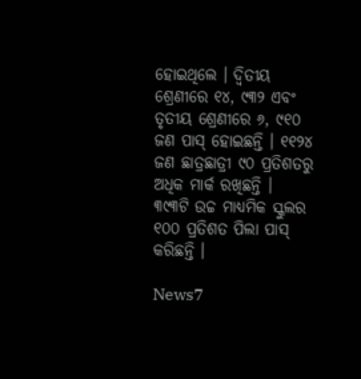ହୋଇଥିଲେ । ଦ୍ୱିତୀୟ ଶ୍ରେଣୀରେ ୧୪, ୯୩୨ ଏବଂ ତୃତୀୟ ଶ୍ରେଣୀରେ ୬, ୯୧୦ ଜଣ ପାସ୍‌ ହୋଇଛନ୍ତି । ୧୧୨୪ ଜଣ ଛାତ୍ରଛାତ୍ରୀ ୯୦ ପ୍ରତିଶତରୁ ଅଧିକ ମାର୍କ ରଖିଛନ୍ତି । ୩୯୩ଟି ଉଚ୍ଚ ମାଧ୍ୟମିକ ସ୍କୁଲର ୧୦୦ ପ୍ରତିଶତ ପିଲା ପାସ୍‌ କରିଛନ୍ତି ।

News7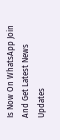Is Now On WhatsApp Join And Get Latest News Updates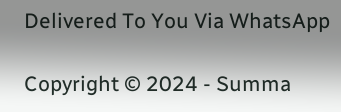Delivered To You Via WhatsApp

Copyright © 2024 - Summa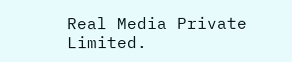Real Media Private Limited.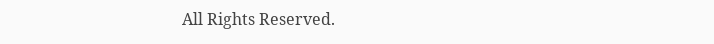All Rights Reserved.